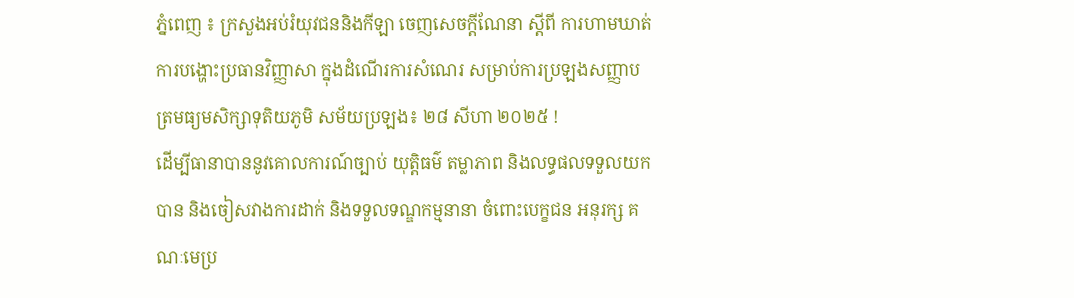ភ្នំពេញ ៖ ក្រសួងអប់រំយុវជននិងកីឡា ចេញសេចក្តីណែនា ស្តីពី ការហាមឃាត់ការបង្ហោះប្រធានវិញ្ញាសា ក្នុងដំណើរការសំណេរ សម្រាប់ការប្រឡងសញ្ញាបត្រមធ្យមសិក្សាទុតិយភូមិ សម័យប្រឡង៖ ២៨ សីហា ២០២៥ !
ដើម្បីធានាបាននូវគោលការណ៍ច្បាប់ យុត្តិធម៌ តម្លាភាព និងលទ្ធផលទទួលយកបាន និងចៀសវាងការដាក់ និងទទួលទណ្ឌកម្មនានា ចំពោះបេក្ខជន អនុរក្ស គណៈមេប្រ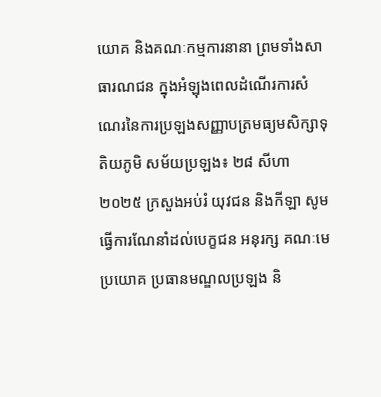យោគ និងគណៈកម្មការនានា ព្រមទាំងសាធារណជន ក្នុងអំឡុងពេលដំណើរការសំណេរនៃការប្រឡងសញ្ញាបត្រមធ្យមសិក្សាទុតិយភូមិ សម័យប្រឡង៖ ២៨ សីហា ២០២៥ ក្រសួងអប់រំ យុវជន និងកីឡា សូមធ្វើការណែនាំដល់បេក្ខជន អនុរក្ស គណៈមេប្រយោគ ប្រធានមណ្ឌលប្រឡង និ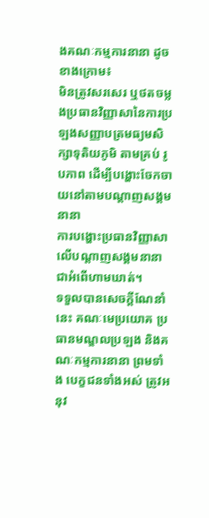ងគណៈកម្មការនានា ដូចខាងក្រោម៖
មិនត្រូវសរសេរ ឬថតចម្លងប្រធានវិញ្ញាសានៃការប្រឡងសញ្ញាបត្រមធ្យមសិក្សាទុតិយភូមិ តាមគ្រប់ រូបភាព ដើម្បីបង្ហោះចែកចាយនៅតាមបណ្តាញសង្គមនានា
ការបង្ហោះប្រធានវិញ្ញាសាលើបណ្តាញសង្គមនានា ជាអំពើហាមឃាត់។
ទទួលបានសេចក្តីណែនាំនេះ គណៈមេប្រយោគ ប្រធានមណ្ឌលប្រឡង និងគណៈកម្មការនានា ព្រមទាំង បេក្ខជនទាំងអស់ ត្រូវអនុវ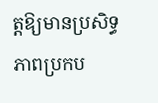ត្តឱ្យមានប្រសិទ្ធភាពប្រកប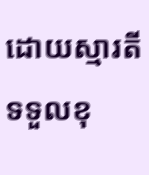ដោយស្មារតីទទួលខុ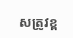សត្រូវខ្ព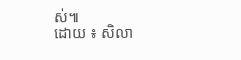ស់៕
ដោយ ៖ សិលា